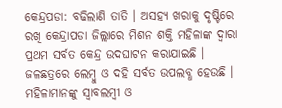କେନ୍ଦ୍ରପଡା: ବଢିଲାଣି ତାତି । ଅସହ୍ୟ ଖରାକୁ ଦୃଷ୍ଟିରେ ରଖି କେନ୍ଦ୍ରାପଡା ଜିଲ୍ଲାରେ ମିଶନ ଶକ୍ତି ମହିଳାଙ୍କ ଦ୍ବାରା ପ୍ରଥମ ସର୍ବତ କେନ୍ଦ୍ର ଉଦଘାଟନ କରାଯାଇଛି । ଜଳଛତ୍ରରେ ଲେମ୍ବୁ ଓ ଦହି ସର୍ବତ ଉପଲବ୍ଧ ହେଉଛି ।
ମହିଳାମାନଙ୍କୁ ସ୍ୱାବଲମ୍ବୀ ଓ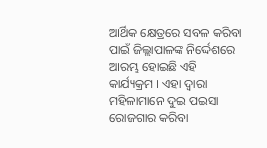ଆର୍ଥିକ କ୍ଷେତ୍ରରେ ସବଳ କରିବା ପାଇଁ ଜିଲ୍ଲାପାଳଙ୍କ ନିର୍ଦ୍ଦେଶରେ ଆରମ୍ଭ ହୋଇଛି ଏହି କାର୍ଯ୍ୟକ୍ରମ । ଏହା ଦ୍ବାରା ମହିଳାମାନେ ଦୁଇ ପଇସା ରୋଜଗାର କରିବା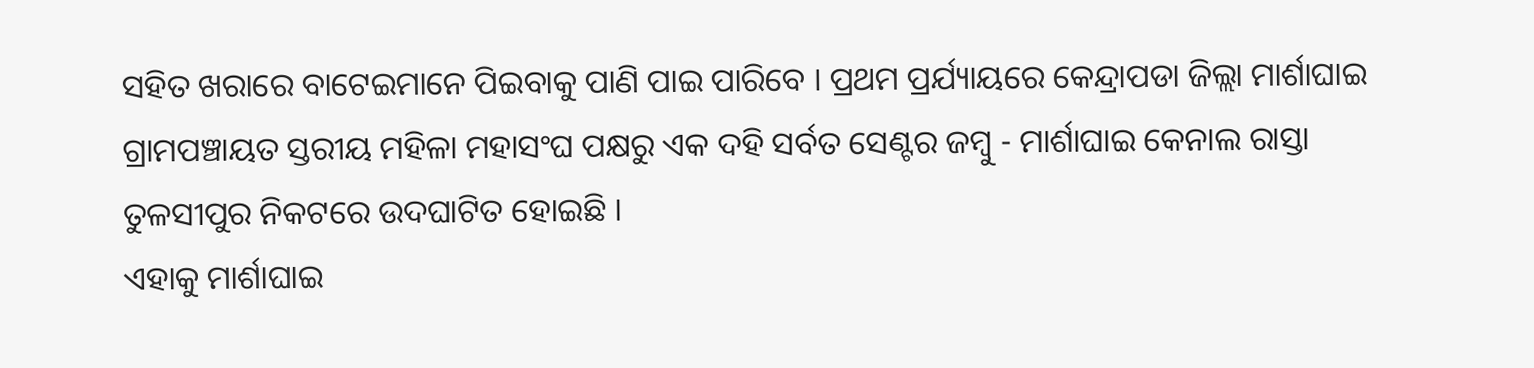ସହିତ ଖରାରେ ବାଟେଇମାନେ ପିଇବାକୁ ପାଣି ପାଇ ପାରିବେ । ପ୍ରଥମ ପ୍ରର୍ଯ୍ୟାୟରେ କେନ୍ଦ୍ରାପଡା ଜିଲ୍ଲା ମାର୍ଶାଘାଇ ଗ୍ରାମପଞ୍ଚାୟତ ସ୍ତରୀୟ ମହିଳା ମହାସଂଘ ପକ୍ଷରୁ ଏକ ଦହି ସର୍ବତ ସେଣ୍ଟର ଜମ୍ବୁ - ମାର୍ଶାଘାଇ କେନାଲ ରାସ୍ତା ତୁଳସୀପୁର ନିକଟରେ ଉଦଘାଟିତ ହୋଇଛି ।
ଏହାକୁ ମାର୍ଶାଘାଇ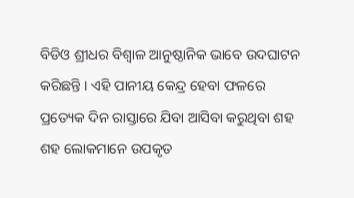ବିଡିଓ ଶ୍ରୀଧର ବିଶ୍ବାଳ ଆନୁଷ୍ଠାନିକ ଭାବେ ଉଦଘାଟନ କରିଛନ୍ତି । ଏହି ପାନୀୟ କେନ୍ଦ୍ର ହେବା ଫଳରେ ପ୍ରତ୍ୟେକ ଦିନ ରାସ୍ତାରେ ଯିବା ଆସିବା କରୁଥିବା ଶହ ଶହ ଲୋକମାନେ ଉପକୃତ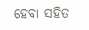ହେବା ସହିତ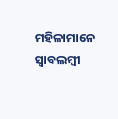ମହିଳାମାନେ ସ୍ବାବଲମ୍ବୀ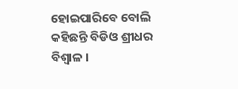ହୋଇପାରିବେ ବୋଲି କହିଛନ୍ତି ବିଡିଓ ଶ୍ରୀଧର ବିଶ୍ବାଳ ।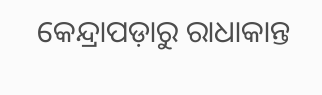କେନ୍ଦ୍ରାପଡ଼ାରୁ ରାଧାକାନ୍ତ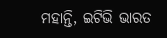ମହାନ୍ତି, ଇଟିଭି ଭାରତ